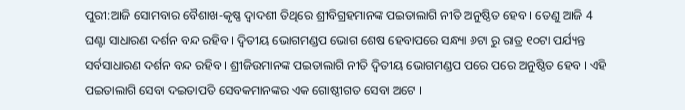ପୁରୀ:ଆଜି ସୋମବାର ବୈଶାଖ-କୃଷ୍ଣ ଦ୍ଵାଦଶୀ ତିଥିରେ ଶ୍ରୀବିଗ୍ରହମାନଙ୍କ ପଇତାଲାଗି ନୀତି ଅନୁଷ୍ଠିତ ହେବ । ତେଣୁ ଆଜି 4 ଘଣ୍ଟା ସାଧାରଣ ଦର୍ଶନ ବନ୍ଦ ରହିବ । ଦ୍ୱିତୀୟ ଭୋଗମଣ୍ଡପ ଭୋଗ ଶେଷ ହେବାପରେ ସନ୍ଧ୍ୟା ୬ଟା ରୁ ରାତ୍ର ୧୦ଟା ପର୍ଯ୍ୟନ୍ତ ସର୍ବସାଧାରଣ ଦର୍ଶନ ବନ୍ଦ ରହିବ । ଶ୍ରୀଜିଉମାନଙ୍କ ପଇତାଲାଗି ନୀତି ଦ୍ଵିତୀୟ ଭୋଗମଣ୍ଡପ ପରେ ପରେ ଅନୁଷ୍ଠିତ ହେବ । ଏହି ପଇତାଲାଗି ସେବା ଦଇତାପତି ସେବକମାନଙ୍କର ଏକ ଗୋଷ୍ଠୀଗତ ସେବା ଅଟେ ।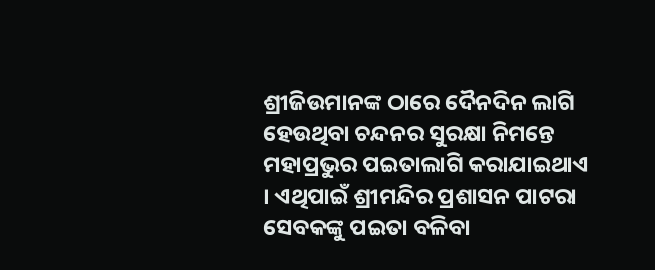ଶ୍ରୀଜିଉମାନଙ୍କ ଠାରେ ଦୈନଦିନ ଲାଗି ହେଉଥିବା ଚନ୍ଦନର ସୁରକ୍ଷା ନିମନ୍ତେ ମହାପ୍ରଭୁର ପଇତାଲାଗି କରାଯାଇଥାଏ । ଏଥିପାଇଁ ଶ୍ରୀମନ୍ଦିର ପ୍ରଶାସନ ପାଟରା ସେବକଙ୍କୁ ପଇତା ବଳିବା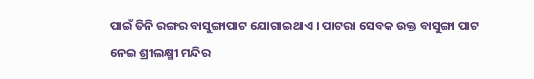ପାଇଁ ତିନି ରଙ୍ଗର ବାସୁଙ୍ଗାପାଟ ଯୋଗାଇଥାଏ । ପାଟରା ସେବକ ଉକ୍ତ ବାସୁଙ୍ଗା ପାଟ ନେଇ ଶ୍ରୀଲକ୍ଷ୍ମୀ ମନ୍ଦିର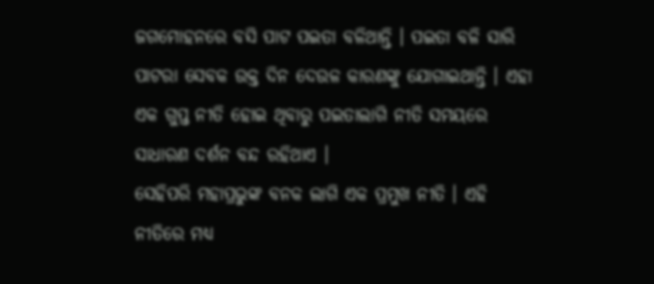ଜଗମୋହନରେ ବସି ପାଟ ପଇତା ବଳିଥାନ୍ତି । ପଇତା ବଳି ସାରି ପାଟରା ସେବକ ଉକ୍ତ ଦିନ ଦେଉଳ କାରଣଙ୍କୁ ଯୋଗାଇଥାନ୍ତି । ଏହା ଏକ ଗୁପ୍ତ ନୀତି ହୋଇ ଥିବାରୁ ପଇତାଲାଗି ନୀତି ସମୟରେ ସାଧାରଣ ଦର୍ଶନ ବନ୍ଦ ରହିଥାଏ ।
ସେହିପରି ମହାପ୍ରଭୁଙ୍କ ବନକ ଲାଗି ଏକ ପ୍ରମୁଖ ନୀତି । ଏହି ନୀତିରେ ମଧ୍ୟ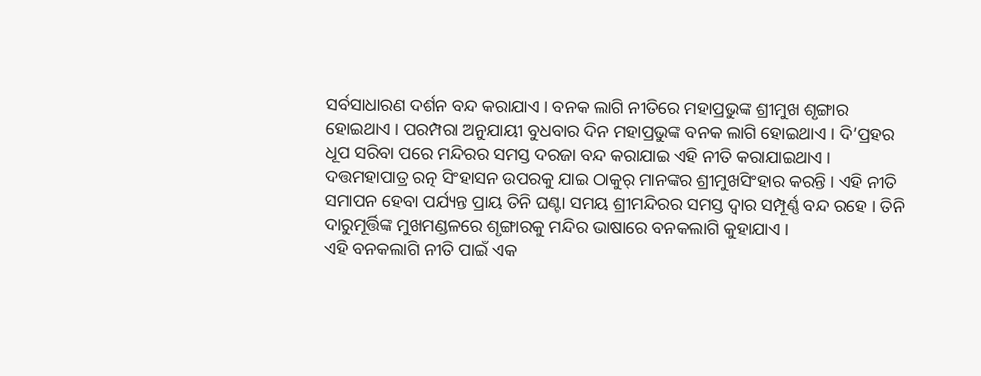ସର୍ବସାଧାରଣ ଦର୍ଶନ ବନ୍ଦ କରାଯାଏ । ବନକ ଲାଗି ନୀତିରେ ମହାପ୍ରଭୁଙ୍କ ଶ୍ରୀମୁଖ ଶୃଙ୍ଗାର ହୋଇଥାଏ । ପରମ୍ପରା ଅନୁଯାୟୀ ବୁଧବାର ଦିନ ମହାପ୍ରଭୁଙ୍କ ବନକ ଲାଗି ହୋଇଥାଏ । ଦି’ପ୍ରହର ଧୂପ ସରିବା ପରେ ମନ୍ଦିରର ସମସ୍ତ ଦରଜା ବନ୍ଦ କରାଯାଇ ଏହି ନୀତି କରାଯାଇଥାଏ । ଦତ୍ତମହାପାତ୍ର ରତ୍ନ ସିଂହାସନ ଉପରକୁ ଯାଇ ଠାକୁର୍ ମାନଙ୍କର ଶ୍ରୀମୁଖସିଂହାର କରନ୍ତି । ଏହି ନୀତି ସମାପନ ହେବା ପର୍ଯ୍ୟନ୍ତ ପ୍ରାୟ ତିନି ଘଣ୍ଟା ସମୟ ଶ୍ରୀମନ୍ଦିରର ସମସ୍ତ ଦ୍ୱାର ସମ୍ପୂର୍ଣ୍ଣ ବନ୍ଦ ରହେ । ତିନି ଦାରୁମୂର୍ତ୍ତିଙ୍କ ମୁଖମଣ୍ଡଳରେ ଶୃଙ୍ଗାରକୁ ମନ୍ଦିର ଭାଷାରେ ବନକଲାଗି କୁହାଯାଏ ।
ଏହି ବନକଲାଗି ନୀତି ପାଇଁ ଏକ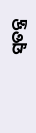ସ୍ୱତନ୍ତ୍ର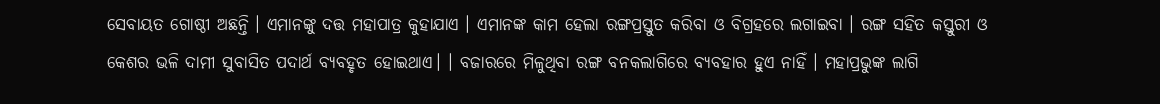ସେବାୟତ ଗୋଷ୍ଠୀ ଅଛନ୍ତି । ଏମାନଙ୍କୁ ଦତ୍ତ ମହାପାତ୍ର କୁହାଯାଏ । ଏମାନଙ୍କ କାମ ହେଲା ରଙ୍ଗପ୍ରସ୍ତୁତ କରିବା ଓ ବିଗ୍ରହରେ ଲଗାଇବା । ରଙ୍ଗ ସହିତ କସ୍ତୁରୀ ଓ କେଶର ଭଳି ଦାମୀ ସୁବାସିତ ପଦାର୍ଥ ବ୍ୟବହୃତ ହୋଇଥାଏ। । ବଜାରରେ ମିଳୁଥିବା ରଙ୍ଗ ବନକଲାଗିରେ ବ୍ୟବହାର ହୁଏ ନାହିଁ । ମହାପ୍ରଭୁଙ୍କ ଲାଗି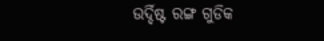ଉର୍ଦ୍ଦିଷ୍ଟ ରଙ୍ଗ ଗୁଡିକ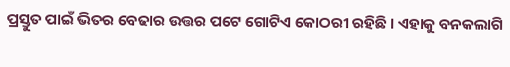ପ୍ରସ୍ତୁତ ପାଇଁ ଭିତର ବେଢାର ଉତ୍ତର ପଟେ ଗୋଟିଏ କୋଠରୀ ରହିଛି । ଏହାକୁ ବନକଲାଗି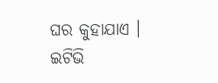ଘର କୁହାଯାଏ ।
ଇଟିଭି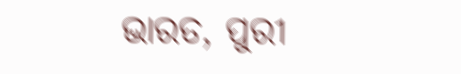ଭାରତ, ପୁରୀ